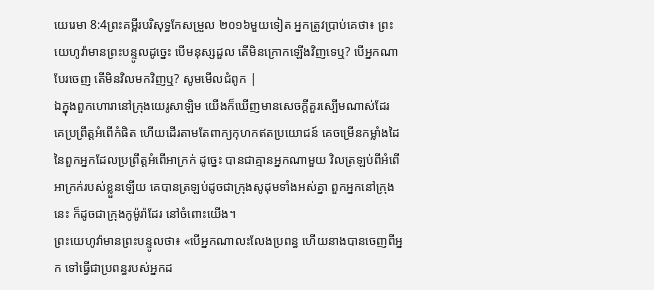យេរេមា 8:4ព្រះគម្ពីរបរិសុទ្ធកែសម្រួល ២០១៦មួយទៀត អ្នកត្រូវប្រាប់គេថា៖ ព្រះយេហូវ៉ាមានព្រះបន្ទូលដូច្នេះ បើមនុស្សដួល តើមិនក្រោកឡើងវិញទេឬ? បើអ្នកណាបែរចេញ តើមិនវិលមកវិញឬ? សូមមើលជំពូក |
ឯក្នុងពួកហោរានៅក្រុងយេរូសាឡិម យើងក៏ឃើញមានសេចក្ដីគួរស្បើមណាស់ដែរ គេប្រព្រឹត្តអំពើកំផិត ហើយដើរតាមតែពាក្យកុហកឥតប្រយោជន៍ គេចម្រើនកម្លាំងដៃនៃពួកអ្នកដែលប្រព្រឹត្តអំពើអាក្រក់ ដូច្នេះ បានជាគ្មានអ្នកណាមួយ វិលត្រឡប់ពីអំពើអាក្រក់របស់ខ្លួនឡើយ គេបានត្រឡប់ដូចជាក្រុងសូដុមទាំងអស់គ្នា ពួកអ្នកនៅក្រុងនេះ ក៏ដូចជាក្រុងកូម៉ូរ៉ាដែរ នៅចំពោះយើង។
ព្រះយេហូវ៉ាមានព្រះបន្ទូលថា៖ «បើអ្នកណាលះលែងប្រពន្ធ ហើយនាងបានចេញពីអ្នក ទៅធ្វើជាប្រពន្ធរបស់អ្នកដ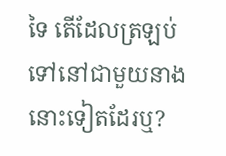ទៃ តើដែលត្រឡប់ទៅនៅជាមួយនាងនោះទៀតដែរឬ?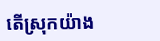តើស្រុកយ៉ាង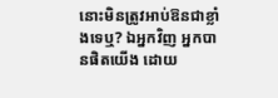នោះមិនត្រូវអាប់ឱនជាខ្លាំងទេឬ? ឯអ្នកវិញ អ្នកបានផិតយើង ដោយ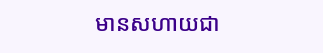មានសហាយជា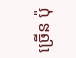ច្រើន ប៉ុ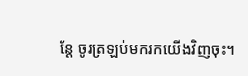ន្តែ ចូរត្រឡប់មករកយើងវិញចុះ។